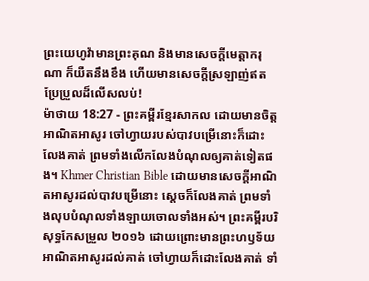ព្រះយេហូវ៉ាមានព្រះគុណ និងមានសេចក្ដីមេត្តាករុណា ក៏យឺតនឹងខឹង ហើយមានសេចក្ដីស្រឡាញ់ឥតប្រែប្រួលដ៏លើសលប់!
ម៉ាថាយ 18:27 - ព្រះគម្ពីរខ្មែរសាកល ដោយមានចិត្តអាណិតអាសូរ ចៅហ្វាយរបស់បាវបម្រើនោះក៏ដោះលែងគាត់ ព្រមទាំងលើកលែងបំណុលឲ្យគាត់ទៀតផង។ Khmer Christian Bible ដោយមានសេចក្ដីអាណិតអាសូរដល់បាវបម្រើនោះ ស្ដេចក៏លែងគាត់ ព្រមទាំងលុបបំណុលទាំងឡាយចោលទាំងអស់។ ព្រះគម្ពីរបរិសុទ្ធកែសម្រួល ២០១៦ ដោយព្រោះមានព្រះហឫទ័យអាណិតអាសូរដល់គាត់ ចៅហ្វាយក៏ដោះលែងគាត់ ទាំ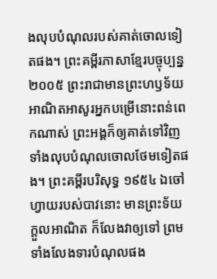ងលុបបំណុលរបស់គាត់ចោលទៀតផង។ ព្រះគម្ពីរភាសាខ្មែរបច្ចុប្បន្ន ២០០៥ ព្រះរាជាមានព្រះហឫទ័យអាណិតអាសូរអ្នកបម្រើនោះពន់ពេកណាស់ ព្រះអង្គក៏ឲ្យគាត់ទៅវិញ ទាំងលុបបំណុលចោលថែមទៀតផង។ ព្រះគម្ពីរបរិសុទ្ធ ១៩៥៤ ឯចៅហ្វាយរបស់បាវនោះ មានព្រះទ័យក្តួលអាណិត ក៏លែងវាឲ្យទៅ ព្រមទាំងលែងទារបំណុលផង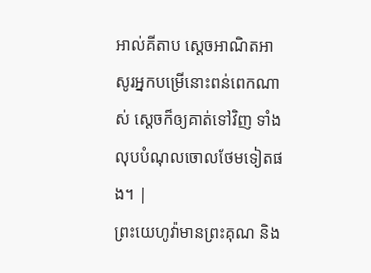អាល់គីតាប ស្តេចអាណិតអាសូរអ្នកបម្រើនោះពន់ពេកណាស់ ស្តេចក៏ឲ្យគាត់ទៅវិញ ទាំងលុបបំណុលចោលថែមទៀតផង។ |
ព្រះយេហូវ៉ាមានព្រះគុណ និង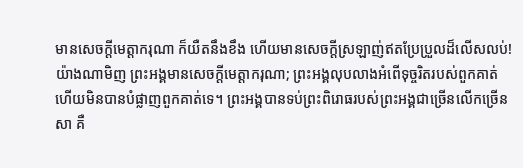មានសេចក្ដីមេត្តាករុណា ក៏យឺតនឹងខឹង ហើយមានសេចក្ដីស្រឡាញ់ឥតប្រែប្រួលដ៏លើសលប់!
យ៉ាងណាមិញ ព្រះអង្គមានសេចក្ដីមេត្តាករុណា; ព្រះអង្គលុបលាងអំពើទុច្ចរិតរបស់ពួកគាត់ ហើយមិនបានបំផ្លាញពួកគាត់ទេ។ ព្រះអង្គបានទប់ព្រះពិរោធរបស់ព្រះអង្គជាច្រើនលើកច្រើនសា គឺ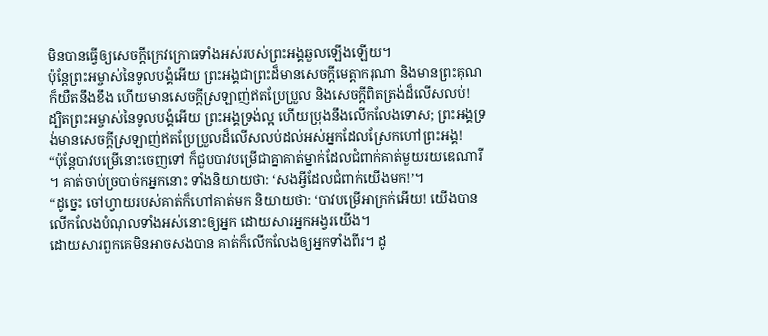មិនបានធ្វើឲ្យសេចក្ដីក្រេវក្រោធទាំងអស់របស់ព្រះអង្គឆួលឡើងឡើយ។
ប៉ុន្តែព្រះអម្ចាស់នៃទូលបង្គំអើយ ព្រះអង្គជាព្រះដ៏មានសេចក្ដីមេត្តាករុណា និងមានព្រះគុណ ក៏យឺតនឹងខឹង ហើយមានសេចក្ដីស្រឡាញ់ឥតប្រែប្រួល និងសេចក្ដីពិតត្រង់ដ៏លើសលប់!
ដ្បិតព្រះអម្ចាស់នៃទូលបង្គំអើយ ព្រះអង្គទ្រង់ល្អ ហើយប្រុងនឹងលើកលែងទោស; ព្រះអង្គទ្រង់មានសេចក្ដីស្រឡាញ់ឥតប្រែប្រួលដ៏លើសលប់ដល់អស់អ្នកដែលស្រែកហៅព្រះអង្គ!
“ប៉ុន្តែបាវបម្រើនោះចេញទៅ ក៏ជួបបាវបម្រើជាគ្នាគាត់ម្នាក់ដែលជំពាក់គាត់មួយរយឌេណារី ។ គាត់ចាប់ច្របាច់កអ្នកនោះ ទាំងនិយាយថា: ‘សងអ្វីដែលជំពាក់យើងមក!’។
“ដូច្នេះ ចៅហ្វាយរបស់គាត់ក៏ហៅគាត់មក និយាយថា: ‘បាវបម្រើអាក្រក់អើយ! យើងបានលើកលែងបំណុលទាំងអស់នោះឲ្យអ្នក ដោយសារអ្នកអង្វរយើង។
ដោយសារពួកគេមិនអាចសងបាន គាត់ក៏លើកលែងឲ្យអ្នកទាំងពីរ។ ដូ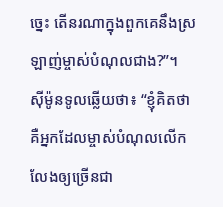ច្នេះ តើនរណាក្នុងពួកគេនឹងស្រឡាញ់ម្ចាស់បំណុលជាង?”។
ស៊ីម៉ូនទូលឆ្លើយថា៖ “ខ្ញុំគិតថា គឺអ្នកដែលម្ចាស់បំណុលលើកលែងឲ្យច្រើនជា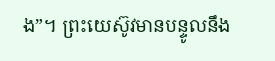ង”។ ព្រះយេស៊ូវមានបន្ទូលនឹង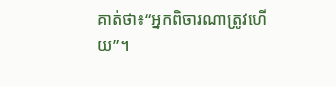គាត់ថា៖“អ្នកពិចារណាត្រូវហើយ”។